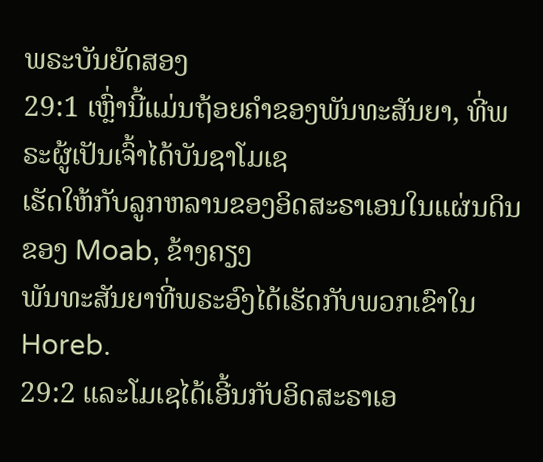ພຣະບັນຍັດສອງ
29:1 ເຫຼົ່ານີ້ແມ່ນຖ້ອຍຄໍາຂອງພັນທະສັນຍາ, ທີ່ພຣະຜູ້ເປັນເຈົ້າໄດ້ບັນຊາໂມເຊ
ເຮັດໃຫ້ກັບລູກຫລານຂອງອິດສະຣາເອນໃນແຜ່ນດິນຂອງ Moab, ຂ້າງຄຽງ
ພັນທະສັນຍາທີ່ພຣະອົງໄດ້ເຮັດກັບພວກເຂົາໃນ Horeb.
29:2 ແລະໂມເຊໄດ້ເອີ້ນກັບອິດສະຣາເອ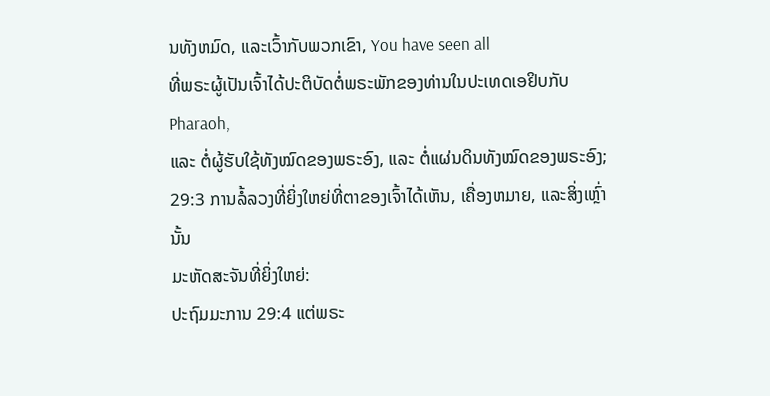ນທັງຫມົດ, ແລະເວົ້າກັບພວກເຂົາ, You have seen all
ທີ່ພຣະຜູ້ເປັນເຈົ້າໄດ້ປະຕິບັດຕໍ່ພຣະພັກຂອງທ່ານໃນປະເທດເອຢິບກັບ Pharaoh,
ແລະ ຕໍ່ຜູ້ຮັບໃຊ້ທັງໝົດຂອງພຣະອົງ, ແລະ ຕໍ່ແຜ່ນດິນທັງໝົດຂອງພຣະອົງ;
29:3 ການລໍ້ລວງທີ່ຍິ່ງໃຫຍ່ທີ່ຕາຂອງເຈົ້າໄດ້ເຫັນ, ເຄື່ອງຫມາຍ, ແລະສິ່ງເຫຼົ່ານັ້ນ
ມະຫັດສະຈັນທີ່ຍິ່ງໃຫຍ່:
ປະຖົມມະການ 29:4 ແຕ່ພຣະ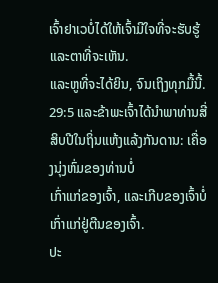ເຈົ້າຢາເວບໍ່ໄດ້ໃຫ້ເຈົ້າມີໃຈທີ່ຈະຮັບຮູ້ ແລະຕາທີ່ຈະເຫັນ.
ແລະຫູທີ່ຈະໄດ້ຍິນ, ຈົນເຖິງທຸກມື້ນີ້.
29:5 ແລະຂ້າພະເຈົ້າໄດ້ນໍາພາທ່ານສີ່ສິບປີໃນຖິ່ນແຫ້ງແລ້ງກັນດານ: ເຄື່ອງນຸ່ງຫົ່ມຂອງທ່ານບໍ່
ເກົ່າແກ່ຂອງເຈົ້າ, ແລະເກີບຂອງເຈົ້າບໍ່ເກົ່າແກ່ຢູ່ຕີນຂອງເຈົ້າ.
ປະ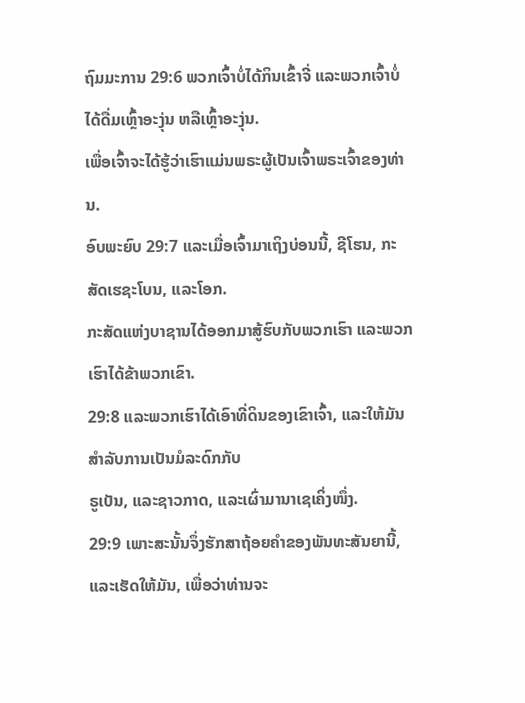ຖົມມະການ 29:6 ພວກເຈົ້າບໍ່ໄດ້ກິນເຂົ້າຈີ່ ແລະພວກເຈົ້າບໍ່ໄດ້ດື່ມເຫຼົ້າອະງຸ່ນ ຫລືເຫຼົ້າອະງຸ່ນ.
ເພື່ອເຈົ້າຈະໄດ້ຮູ້ວ່າເຮົາແມ່ນພຣະຜູ້ເປັນເຈົ້າພຣະເຈົ້າຂອງທ່ານ.
ອົບພະຍົບ 29:7 ແລະເມື່ອເຈົ້າມາເຖິງບ່ອນນີ້, ຊີໂຮນ, ກະສັດເຮຊະໂບນ, ແລະໂອກ.
ກະສັດແຫ່ງບາຊານໄດ້ອອກມາສູ້ຮົບກັບພວກເຮົາ ແລະພວກເຮົາໄດ້ຂ້າພວກເຂົາ.
29:8 ແລະພວກເຮົາໄດ້ເອົາທີ່ດິນຂອງເຂົາເຈົ້າ, ແລະໃຫ້ມັນສໍາລັບການເປັນມໍລະດົກກັບ
ຣູເບັນ, ແລະຊາວກາດ, ແລະເຜົ່າມານາເຊເຄິ່ງໜຶ່ງ.
29:9 ເພາະສະນັ້ນຈຶ່ງຮັກສາຖ້ອຍຄໍາຂອງພັນທະສັນຍານີ້, ແລະເຮັດໃຫ້ມັນ, ເພື່ອວ່າທ່ານຈະ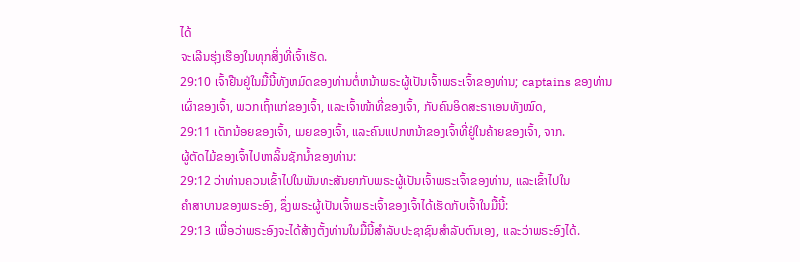ໄດ້
ຈະເລີນຮຸ່ງເຮືອງໃນທຸກສິ່ງທີ່ເຈົ້າເຮັດ.
29:10 ເຈົ້າຢືນຢູ່ໃນມື້ນີ້ທັງຫມົດຂອງທ່ານຕໍ່ຫນ້າພຣະຜູ້ເປັນເຈົ້າພຣະເຈົ້າຂອງທ່ານ; captains ຂອງທ່ານ
ເຜົ່າຂອງເຈົ້າ, ພວກເຖົ້າແກ່ຂອງເຈົ້າ, ແລະເຈົ້າໜ້າທີ່ຂອງເຈົ້າ, ກັບຄົນອິດສະຣາເອນທັງໝົດ,
29:11 ເດັກນ້ອຍຂອງເຈົ້າ, ເມຍຂອງເຈົ້າ, ແລະຄົນແປກຫນ້າຂອງເຈົ້າທີ່ຢູ່ໃນຄ້າຍຂອງເຈົ້າ, ຈາກ.
ຜູ້ຕັດໄມ້ຂອງເຈົ້າໄປຫາລິ້ນຊັກນ້ຳຂອງທ່ານ:
29:12 ວ່າທ່ານຄວນເຂົ້າໄປໃນພັນທະສັນຍາກັບພຣະຜູ້ເປັນເຈົ້າພຣະເຈົ້າຂອງທ່ານ, ແລະເຂົ້າໄປໃນ
ຄຳສາບານຂອງພຣະອົງ, ຊຶ່ງພຣະຜູ້ເປັນເຈົ້າພຣະເຈົ້າຂອງເຈົ້າໄດ້ເຮັດກັບເຈົ້າໃນມື້ນີ້:
29:13 ເພື່ອວ່າພຣະອົງຈະໄດ້ສ້າງຕັ້ງທ່ານໃນມື້ນີ້ສໍາລັບປະຊາຊົນສໍາລັບຕົນເອງ, ແລະວ່າພຣະອົງໄດ້.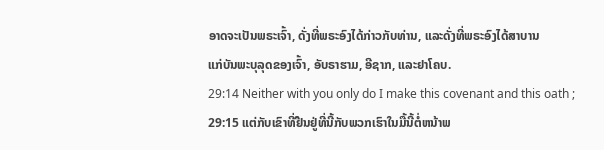ອາດຈະເປັນພຣະເຈົ້າ, ດັ່ງທີ່ພຣະອົງໄດ້ກ່າວກັບທ່ານ, ແລະດັ່ງທີ່ພຣະອົງໄດ້ສາບານ
ແກ່ບັນພະບຸລຸດຂອງເຈົ້າ, ອັບຣາຮາມ, ອີຊາກ, ແລະຢາໂຄບ.
29:14 Neither with you only do I make this covenant and this oath ;
29:15 ແຕ່ກັບເຂົາທີ່ຢືນຢູ່ທີ່ນີ້ກັບພວກເຮົາໃນມື້ນີ້ຕໍ່ຫນ້າພ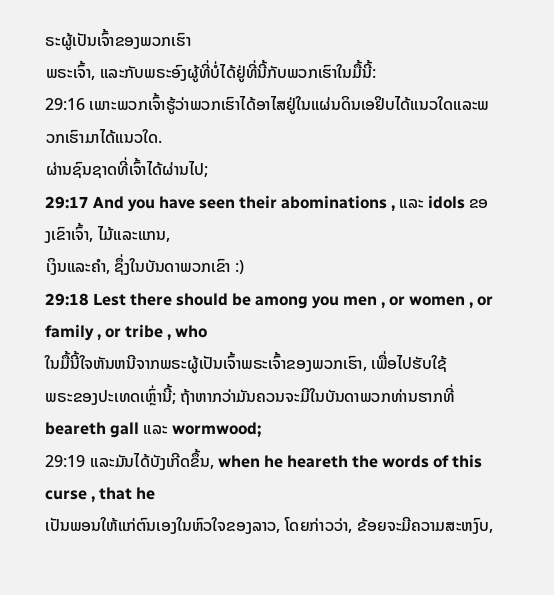ຣະຜູ້ເປັນເຈົ້າຂອງພວກເຮົາ
ພຣະເຈົ້າ, ແລະກັບພຣະອົງຜູ້ທີ່ບໍ່ໄດ້ຢູ່ທີ່ນີ້ກັບພວກເຮົາໃນມື້ນີ້:
29:16 ເພາະພວກເຈົ້າຮູ້ວ່າພວກເຮົາໄດ້ອາໄສຢູ່ໃນແຜ່ນດິນເອຢິບໄດ້ແນວໃດແລະພວກເຮົາມາໄດ້ແນວໃດ.
ຜ່ານຊົນຊາດທີ່ເຈົ້າໄດ້ຜ່ານໄປ;
29:17 And you have seen their abominations , ແລະ idols ຂອງເຂົາເຈົ້າ, ໄມ້ແລະແກນ,
ເງິນແລະຄໍາ, ຊຶ່ງໃນບັນດາພວກເຂົາ :)
29:18 Lest there should be among you men , or women , or family , or tribe , who
ໃນມື້ນີ້ໃຈຫັນຫນີຈາກພຣະຜູ້ເປັນເຈົ້າພຣະເຈົ້າຂອງພວກເຮົາ, ເພື່ອໄປຮັບໃຊ້
ພຣະຂອງປະເທດເຫຼົ່ານີ້; ຖ້າຫາກວ່າມັນຄວນຈະມີໃນບັນດາພວກທ່ານຮາກທີ່
beareth gall ແລະ wormwood;
29:19 ແລະມັນໄດ້ບັງເກີດຂຶ້ນ, when he heareth the words of this curse , that he
ເປັນພອນໃຫ້ແກ່ຕົນເອງໃນຫົວໃຈຂອງລາວ, ໂດຍກ່າວວ່າ, ຂ້ອຍຈະມີຄວາມສະຫງົບ,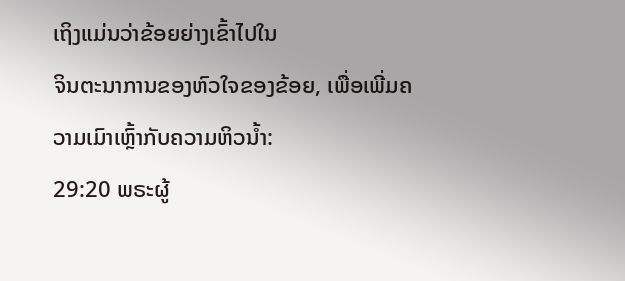ເຖິງແມ່ນວ່າຂ້ອຍຍ່າງເຂົ້າໄປໃນ
ຈິນຕະນາການຂອງຫົວໃຈຂອງຂ້ອຍ, ເພື່ອເພີ່ມຄວາມເມົາເຫຼົ້າກັບຄວາມຫິວນ້ຳ:
29:20 ພຣະຜູ້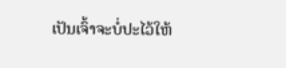ເປັນເຈົ້າຈະບໍ່ປະໄວ້ໃຫ້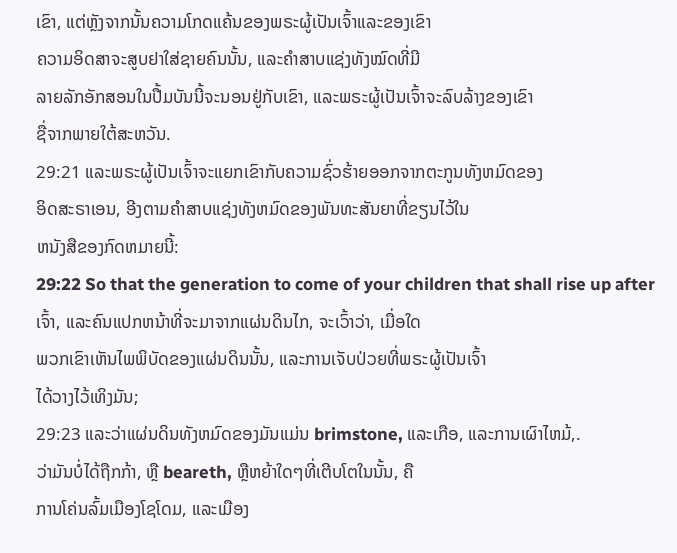ເຂົາ, ແຕ່ຫຼັງຈາກນັ້ນຄວາມໂກດແຄ້ນຂອງພຣະຜູ້ເປັນເຈົ້າແລະຂອງເຂົາ
ຄວາມອິດສາຈະສູບຢາໃສ່ຊາຍຄົນນັ້ນ, ແລະຄຳສາບແຊ່ງທັງໝົດທີ່ມີ
ລາຍລັກອັກສອນໃນປື້ມບັນນີ້ຈະນອນຢູ່ກັບເຂົາ, ແລະພຣະຜູ້ເປັນເຈົ້າຈະລົບລ້າງຂອງເຂົາ
ຊື່ຈາກພາຍໃຕ້ສະຫວັນ.
29:21 ແລະພຣະຜູ້ເປັນເຈົ້າຈະແຍກເຂົາກັບຄວາມຊົ່ວຮ້າຍອອກຈາກຕະກູນທັງຫມົດຂອງ
ອິດສະຣາເອນ, ອີງຕາມຄໍາສາບແຊ່ງທັງຫມົດຂອງພັນທະສັນຍາທີ່ຂຽນໄວ້ໃນ
ຫນັງສືຂອງກົດຫມາຍນີ້:
29:22 So that the generation to come of your children that shall rise up after
ເຈົ້າ, ແລະຄົນແປກຫນ້າທີ່ຈະມາຈາກແຜ່ນດິນໄກ, ຈະເວົ້າວ່າ, ເມື່ອໃດ
ພວກເຂົາເຫັນໄພພິບັດຂອງແຜ່ນດິນນັ້ນ, ແລະການເຈັບປ່ວຍທີ່ພຣະຜູ້ເປັນເຈົ້າ
ໄດ້ວາງໄວ້ເທິງມັນ;
29:23 ແລະວ່າແຜ່ນດິນທັງຫມົດຂອງມັນແມ່ນ brimstone, ແລະເກືອ, ແລະການເຜົາໄຫມ້,.
ວ່າມັນບໍ່ໄດ້ຖືກກ້າ, ຫຼື beareth, ຫຼືຫຍ້າໃດໆທີ່ເຕີບໂຕໃນນັ້ນ, ຄື
ການໂຄ່ນລົ້ມເມືອງໂຊໂດມ, ແລະເມືອງ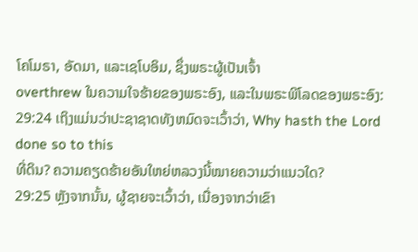ໂຄໂມຣາ, ອັດມາ, ແລະເຊໂບອິມ, ຊຶ່ງພຣະຜູ້ເປັນເຈົ້າ
overthrew ໃນຄວາມໃຈຮ້າຍຂອງພຣະອົງ, ແລະໃນພຣະພິໂລດຂອງພຣະອົງ:
29:24 ເຖິງແມ່ນວ່າປະຊາຊາດທັງຫມົດຈະເວົ້າວ່າ, Why hasth the Lord done so to this
ທີ່ດິນ? ຄວາມຄຽດຮ້າຍອັນໃຫຍ່ຫລວງນີ້ໝາຍຄວາມວ່າແນວໃດ?
29:25 ຫຼັງຈາກນັ້ນ, ຜູ້ຊາຍຈະເວົ້າວ່າ, ເນື່ອງຈາກວ່າເຂົາ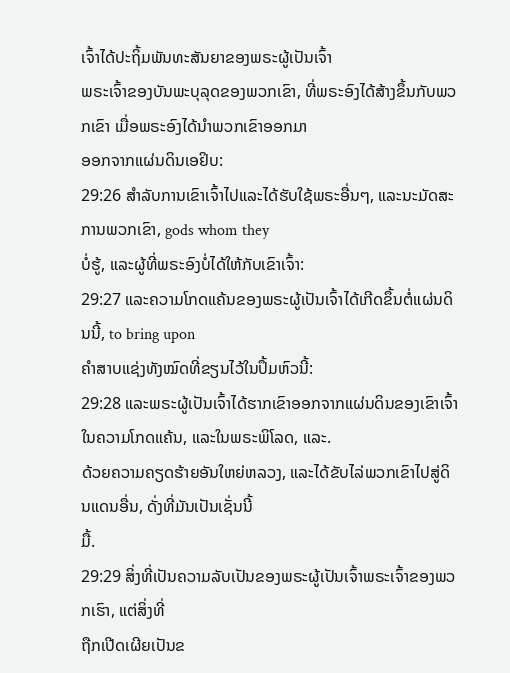ເຈົ້າໄດ້ປະຖິ້ມພັນທະສັນຍາຂອງພຣະຜູ້ເປັນເຈົ້າ
ພຣະເຈົ້າຂອງບັນພະບຸລຸດຂອງພວກເຂົາ, ທີ່ພຣະອົງໄດ້ສ້າງຂຶ້ນກັບພວກເຂົາ ເມື່ອພຣະອົງໄດ້ນຳພວກເຂົາອອກມາ
ອອກຈາກແຜ່ນດິນເອຢິບ:
29:26 ສໍາລັບການເຂົາເຈົ້າໄປແລະໄດ້ຮັບໃຊ້ພຣະອື່ນໆ, ແລະນະມັດສະການພວກເຂົາ, gods whom they
ບໍ່ຮູ້, ແລະຜູ້ທີ່ພຣະອົງບໍ່ໄດ້ໃຫ້ກັບເຂົາເຈົ້າ:
29:27 ແລະຄວາມໂກດແຄ້ນຂອງພຣະຜູ້ເປັນເຈົ້າໄດ້ເກີດຂຶ້ນຕໍ່ແຜ່ນດິນນີ້, to bring upon
ຄຳສາບແຊ່ງທັງໝົດທີ່ຂຽນໄວ້ໃນປຶ້ມຫົວນີ້:
29:28 ແລະພຣະຜູ້ເປັນເຈົ້າໄດ້ຮາກເຂົາອອກຈາກແຜ່ນດິນຂອງເຂົາເຈົ້າໃນຄວາມໂກດແຄ້ນ, ແລະໃນພຣະພິໂລດ, ແລະ.
ດ້ວຍຄວາມຄຽດຮ້າຍອັນໃຫຍ່ຫລວງ, ແລະໄດ້ຂັບໄລ່ພວກເຂົາໄປສູ່ດິນແດນອື່ນ, ດັ່ງທີ່ມັນເປັນເຊັ່ນນີ້
ມື້.
29:29 ສິ່ງທີ່ເປັນຄວາມລັບເປັນຂອງພຣະຜູ້ເປັນເຈົ້າພຣະເຈົ້າຂອງພວກເຮົາ, ແຕ່ສິ່ງທີ່
ຖືກເປີດເຜີຍເປັນຂ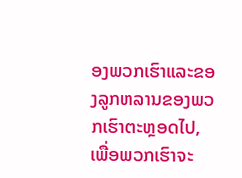ອງພວກເຮົາແລະຂອງລູກຫລານຂອງພວກເຮົາຕະຫຼອດໄປ, ເພື່ອພວກເຮົາຈະ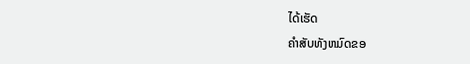ໄດ້ເຮັດ
ຄໍາສັບທັງຫມົດຂອ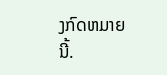ງກົດຫມາຍນີ້.